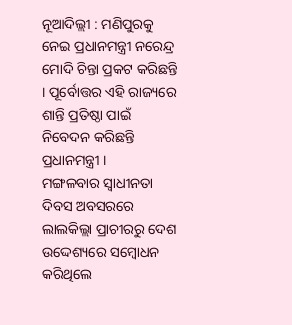ନୂଆଦିଲ୍ଲୀ : ମଣିପୁରକୁ ନେଇ ପ୍ରଧାନମନ୍ତ୍ରୀ ନରେନ୍ଦ୍ର ମୋଦି ଚିନ୍ତା ପ୍ରକଟ କରିଛନ୍ତି । ପୂର୍ବୋତ୍ତର ଏହି ରାଜ୍ୟରେ ଶାନ୍ତି ପ୍ରତିଷ୍ଠା ପାଇଁ ନିବେଦନ କରିଛନ୍ତି ପ୍ରଧାନମନ୍ତ୍ରୀ ।
ମଙ୍ଗଳବାର ସ୍ୱାଧୀନତା ଦିବସ ଅବସରରେ ଲାଲକିଲ୍ଲା ପ୍ରାଚୀରରୁ ଦେଶ ଉଦ୍ଦେଶ୍ୟରେ ସମ୍ବୋଧନ କରିଥିଲେ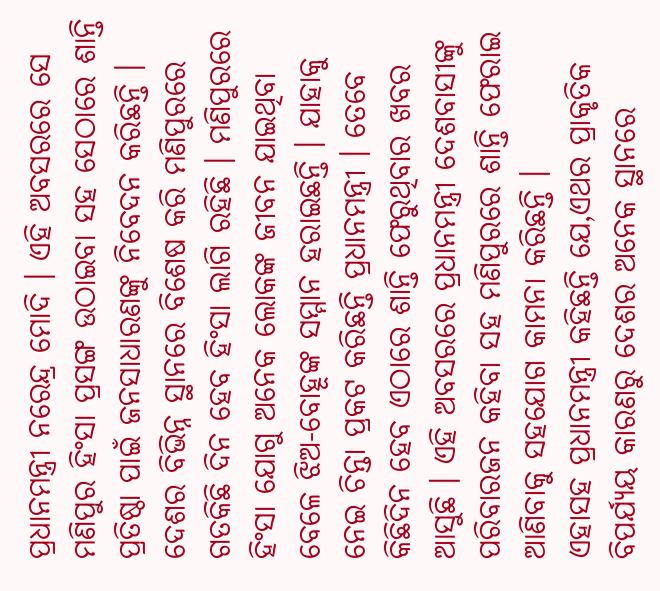ପ୍ରଧାନମନ୍ତ୍ରୀ ନରେନ୍ଦ୍ର ମୋଦି । ଏହି ଅବସରରେ ସେ ମଣିପୁର ହିଂସା ପ୍ରସଙ୍ଗ ଉଠାଇବା ସହ ସେଠାରେ ଶାନ୍ତି ପ୍ରତିଷ୍ଠା ପାଇଁ ଜନସାଧାରଣଙ୍କୁ ନିବେଦନ କରିଛନ୍ତି ।
ଦେଶର ବିଭିନ୍ନ ସ୍ଥାନରେ ବିଶେଷ କରି ମଣିପୁରରେ ଗତକିଛି ଦିନ ହେବ ହିଂସା ଲାଗି ରହିଛି । ମଣିପୁରରେ ହିଂସା ଯୋଗୁ ଅନେକ ଲୋକଙ୍କ ଜୀବନ ଯାଇଥିବା ବେଳେ ଝିଅ-ବୋହୂଙ୍କ ସମ୍ମାନ ହରାଇଛନ୍ତି । ଯାହାକୁ ନେଇ ଚିନ୍ତା ପ୍ରକଟ କରିଛନ୍ତି ପ୍ରଧାନମନ୍ତ୍ରୀ । ତେବେ କିଛିଦିନ ହେବ ଏଠାରେ ଶାନ୍ତି ଫେରୁଥିବାର ଖବର ଆସୁଛି । ଏହି ଅବସରରେ ପ୍ରଧାନମନ୍ତ୍ରୀ ଦେଶବାସୀଙ୍କୁ ପରିବାରଜନ କହିବା ସହ ମଣିପୁରରେ ଶାନ୍ତି ଫେରାଇ ଆଣିବାକୁ ସହଯୋଗ କାମନା କରିଛନ୍ତି ।
ଏହାସହ ପ୍ରଧାନମନ୍ତ୍ରୀ କହିଛନ୍ତି ଯେ,ଏଥର ପ୍ରାକୃତିକ ବିପର୍ଯ୍ୟୟ କାରଣରୁ ଦେଶର ଅନେକ ସ୍ଥାନରେ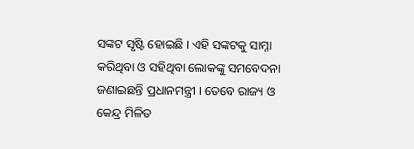ସଙ୍କଟ ସୃଷ୍ଟି ହୋଇଛି । ଏହି ସଙ୍କଟକୁ ସାମ୍ନା କରିଥିବା ଓ ସହିଥିବା ଲୋକଙ୍କୁ ସମବେଦନା ଜଣାଇଛନ୍ତି ପ୍ରଧାନମନ୍ତ୍ରୀ । ତେବେ ରାଜ୍ୟ ଓ କେନ୍ଦ୍ର ମିଳିତ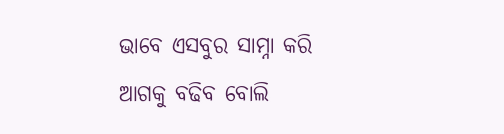ଭାବେ ଏସବୁର ସାମ୍ନା କରି ଆଗକୁ ବଢିବ ବୋଲି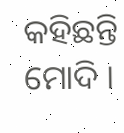କହିଛନ୍ତି ମୋଦି ।